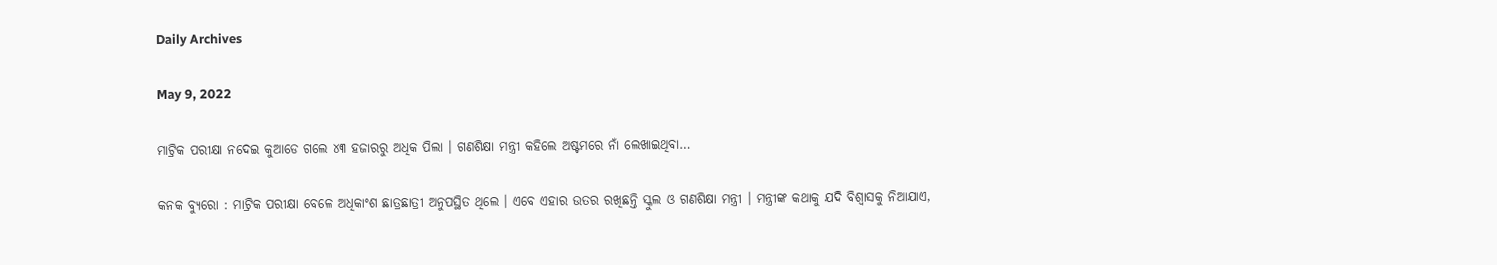Daily Archives

May 9, 2022

ମାଟ୍ରିକ ପରୀକ୍ଷା ନଦେଇ କୁଆଡେ ଗଲେ ୪୩ ହଜାରରୁ ଅଧିକ ପିଲା । ଗଣଶିକ୍ଷା ମନ୍ତ୍ରୀ କହିଲେ ଅଷ୍ଟମରେ ନାଁ ଲେଖାଇଥିବା…

କନକ ବ୍ୟୁରୋ : ମାଟ୍ରିକ ପରୀକ୍ଷା ବେଳେ ଅଧିକାଂଶ ଛାତ୍ରଛାତ୍ରୀ ଅନୁପସ୍ଥିତ ଥିଲେ । ଏବେ ଏହାର ଉତର ରଖିଛନ୍ତି ସ୍କୁଲ ଓ ଗଣଶିକ୍ଷା ମନ୍ତ୍ରୀ । ମନ୍ତ୍ରୀଙ୍କ କଥାକୁ ଯଦି ବିଶ୍ୱାସକୁ ନିଆଯାଏ,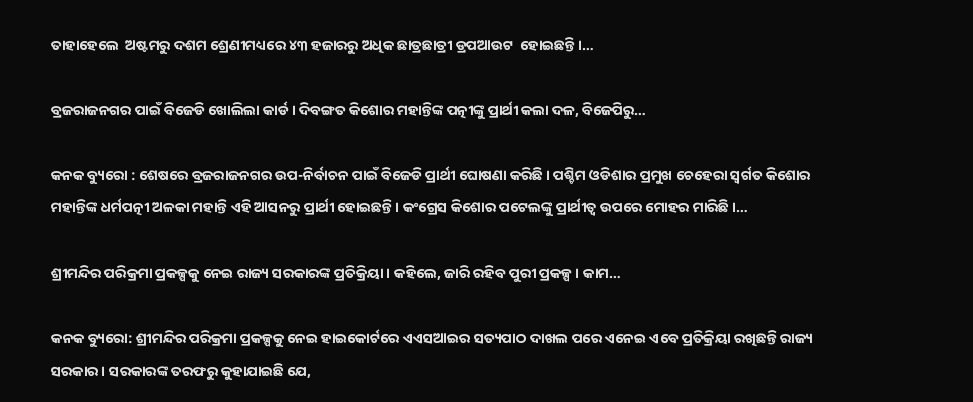ତାହାହେଲେ  ଅଷ୍ଟମରୁ ଦଶମ ଶ୍ରେଣୀମଧ୍ୟରେ ୪୩ ହଜାରରୁ ଅଧିକ ଛାତ୍ରଛାତ୍ରୀ ଡ୍ରପଆଉଟ  ହୋଇଛନ୍ତି ।…

ବ୍ରଜରାଜନଗର ପାଇଁ ବିଜେଡି ଖୋଲିଲା କାର୍ଡ । ଦିବଙ୍ଗତ କିଶୋର ମହାନ୍ତିଙ୍କ ପତ୍ନୀଙ୍କୁ ପ୍ରାର୍ଥୀ କଲା ଦଳ, ବିଜେପିରୁ…

କନକ ବ୍ୟୁରୋ : ଶେଷରେ ବ୍ରଜରାଜନଗର ଉପ-ନିର୍ବାଚନ ପାଇଁ ବିଜେଡି ପ୍ରାର୍ଥୀ ଘୋଷଣା କରିଛି । ପଶ୍ଚିମ ଓଡିଶାର ପ୍ରମୁଖ ଚେହେରା ସ୍ୱର୍ଗତ କିଶୋର ମହାନ୍ତିଙ୍କ ଧର୍ମପତ୍ନୀ ଅଳକା ମହାନ୍ତି ଏହି ଆସନରୁ ପ୍ରାର୍ଥୀ ହୋଇଛନ୍ତି । କଂଗ୍ରେସ କିଶୋର ପଟେଲଙ୍କୁ ପ୍ରାର୍ଥୀତ୍ୱ ଉପରେ ମୋହର ମାରିଛି ।…

ଶ୍ରୀମନ୍ଦିର ପରିକ୍ରମା ପ୍ରକଳ୍ପକୁ ନେଇ ରାଜ୍ୟ ସରକାରଙ୍କ ପ୍ରତିକ୍ରିୟା । କହିଲେ, ଜାରି ରହିବ ପୁରୀ ପ୍ରକଳ୍ପ । କାମ…

କନକ ବ୍ୟୁରୋ: ଶ୍ରୀମନ୍ଦିର ପରିକ୍ରମା ପ୍ରକଳ୍ପକୁ ନେଇ ହାଇକୋର୍ଟରେ ଏଏସଆଇର ସତ୍ୟପାଠ ଦାଖଲ ପରେ ଏନେଇ ଏବେ ପ୍ରତିକ୍ରିୟା ରଖିଛନ୍ତି ରାଜ୍ୟ ସରକାର । ସରକାରଙ୍କ ତରଫରୁ କୁହାଯାଇଛି ଯେ,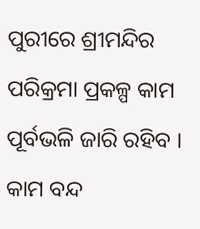ପୁରୀରେ ଶ୍ରୀମନ୍ଦିର ପରିକ୍ରମା ପ୍ରକଳ୍ପ କାମ ପୂର୍ବଭଳି ଜାରି ରହିବ । କାମ ବନ୍ଦ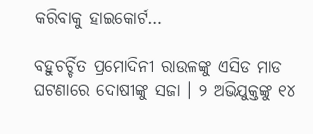କରିବାକୁ ହାଇକୋର୍ଟ…

ବହୁଚର୍ଚ୍ଚିତ ପ୍ରମୋଦିନୀ ରାଉଳଙ୍କୁ ଏସିଡ ମାଡ ଘଟଣାରେ ଦୋଷୀଙ୍କୁ ସଜା । ୨ ଅଭିଯୁକ୍ତଙ୍କୁ ୧୪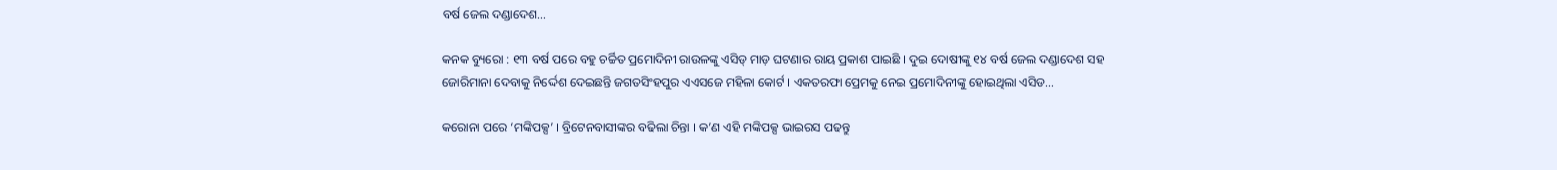ବର୍ଷ ଜେଲ ଦଣ୍ଡାଦେଶ…

କନକ ବ୍ୟୁରୋ : ୧୩ ବର୍ଷ ପରେ ବହୁ ଚର୍ଚ୍ଚିତ ପ୍ରମୋଦିନୀ ରାଉଳଙ୍କୁ ଏସିଡ୍ ମାଡ଼ ଘଟଣାର ରାୟ ପ୍ରକାଶ ପାଇଛି । ଦୁଇ ଦୋଷୀଙ୍କୁ ୧୪ ବର୍ଷ ଜେଲ ଦଣ୍ଡାଦେଶ ସହ ଜୋରିମାନା ଦେବାକୁ ନିର୍ଦ୍ଦେଶ ଦେଇଛନ୍ତି ଜଗତସିଂହପୁର ଏଏସଜେ ମହିଳା କୋର୍ଟ । ଏକତରଫା ପ୍ରେମକୁ ନେଇ ପ୍ରମୋଦିନୀଙ୍କୁ ହୋଇଥିଲା ଏସିଡ…

କରୋନା ପରେ ‘ମଙ୍କିପକ୍ସ’ । ବ୍ରିଟେନବାସୀଙ୍କର ବଢିଲା ଚିନ୍ତା । କ’ଣ ଏହି ମଙ୍କିପକ୍ସ ଭାଇରସ ପଢନ୍ତୁ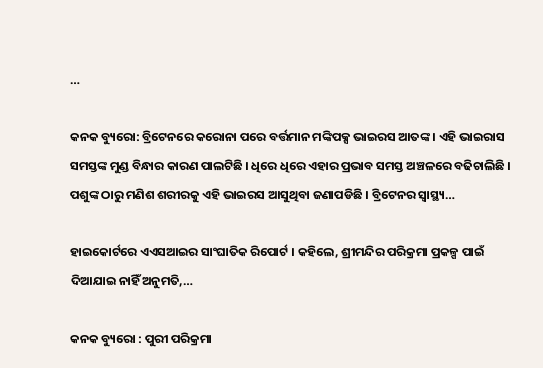…

କନକ ବ୍ୟୁରୋ: ବ୍ରିଟେନରେ କରୋନା ପରେ ବର୍ତ୍ତମାନ ମଙ୍କିପକ୍ସ ଭାଇରସ ଆତଙ୍କ । ଏହି ଭାଇରାସ ସମସ୍ତଙ୍କ ମୁଣ୍ଡ ବିନ୍ଧାର କାରଣ ପାଲଟିଛି । ଧିରେ ଧିରେ ଏହାର ପ୍ରଭାବ ସମସ୍ତ ଅଞ୍ଚଳରେ ବଢିଚାଲିଛି । ପଶୁଙ୍କ ଠାରୁ ମଣିଶ ଶରୀରକୁ ଏହି ଭାଇରସ ଆସୁଥିବା ଜଣାପଡିଛି । ବ୍ରିଟେନର ସ୍ୱାସ୍ଥ୍ୟ…

ହାଇକୋର୍ଟରେ ଏଏସଆଇର ସାଂଘାତିକ ରିପୋର୍ଟ । କହିଲେ, ଶ୍ରୀମନ୍ଦିର ପରିକ୍ରମା ପ୍ରକଳ୍ପ ପାଇଁ ଦିଆଯାଇ ନାହିଁ ଅନୁମତି,…

କନକ ବ୍ୟୁରୋ : ପୁରୀ ପରିକ୍ରମା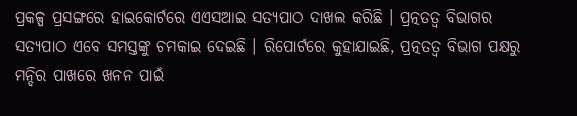ପ୍ରକଳ୍ପ ପ୍ରସଙ୍ଗରେ ହାଇକୋର୍ଟରେ ଏଏସଆଇ ସତ୍ୟପାଠ ଦାଖଲ କରିଛି । ପ୍ରତ୍ନତତ୍ୱ ବିଭାଗର ସତ୍ୟପାଠ ଏବେ ସମସ୍ତଙ୍କୁ ଚମକାଇ ଦେଇଛି । ରିପୋର୍ଟରେ କୁହାଯାଇଛି, ପ୍ରତ୍ନତତ୍ୱ ବିଭାଗ ପକ୍ଷରୁ ମନ୍ଦିର ପାଖରେ ଖନନ ପାଇଁ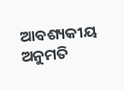ଆବଶ୍ୟକୀୟ ଅନୁମତି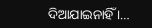ଦିଆଯାଇନାହିଁ ।…